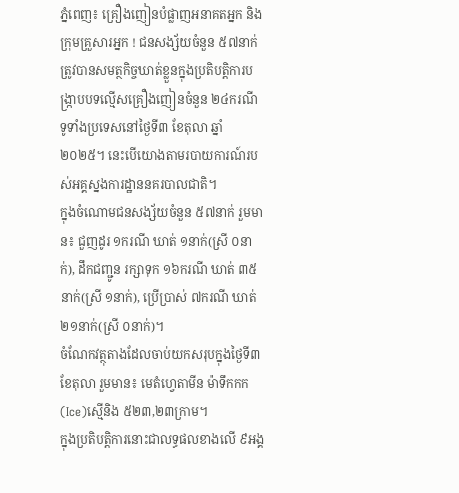ភ្នំពេញ៖ គ្រឿងញៀនបំផ្លាញអនាគតអ្នក និងក្រុមគ្រួសារអ្នក ! ជនសង្ស័យចំនួន ៥៧នាក់ ត្រូវបានសមត្ថកិច្ចឃាត់ខ្លួនក្នុងប្រតិបត្តិការបង្ក្រាបបទល្មើសគ្រឿងញៀនចំនួន ២៤ករណី ទូទាំងប្រទេសនៅថ្ងៃទី៣ ខែតុលា ឆ្នាំ២០២៥។ នេះបេីយោងតាមរបាយការណ៍របស់អគ្គស្នងការដ្ឋាននគរបាលជាតិ។
ក្នុងចំណោមជនសង្ស័យចំនួន ៥៧នាក់ រួមមាន៖ ជួញដូរ ១ករណី ឃាត់ ១នាក់(ស្រី ០នាក់), ដឹកជញ្ជូន រក្សាទុក ១៦ករណី ឃាត់ ៣៥នាក់(ស្រី ១នាក់), ប្រើប្រាស់ ៧ករណី ឃាត់ ២១នាក់(ស្រី ០នាក់)។
ចំណែកវត្ថុតាងដែលចាប់យកសរុបក្នុងថ្ងៃទី៣ ខែតុលា រួមមាន៖ មេតំហ្វេតាមីន ម៉ាទឹកកក(Ice)ស្មេីនិង ៥២៣,២៣ក្រាម។
ក្នុងប្រតិបត្តិការនោះជាលទ្ធផលខាងលើ ៩អង្គ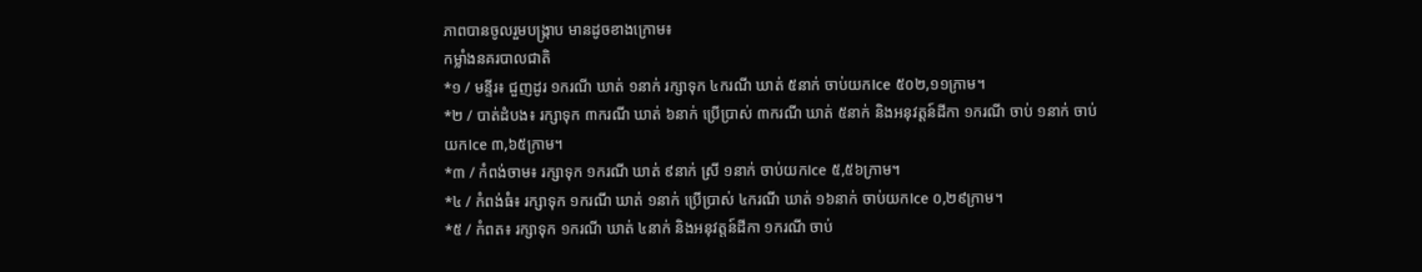ភាពបានចូលរួមបង្ក្រាប មានដូចខាងក្រោម៖
កម្លាំងនគរបាលជាតិ
*១ / មន្ទីរ៖ ជួញដូរ ១ករណី ឃាត់ ១នាក់ រក្សាទុក ៤ករណី ឃាត់ ៥នាក់ ចាប់យកIce ៥០២,១១ក្រាម។
*២ / បាត់ដំបង៖ រក្សាទុក ៣ករណី ឃាត់ ៦នាក់ ប្រើប្រាស់ ៣ករណី ឃាត់ ៥នាក់ និងអនុវត្តន៍ដីកា ១ករណី ចាប់ ១នាក់ ចាប់យកIce ៣,៦៥ក្រាម។
*៣ / កំពង់ចាម៖ រក្សាទុក ១ករណី ឃាត់ ៩នាក់ ស្រី ១នាក់ ចាប់យកIce ៥,៥៦ក្រាម។
*៤ / កំពង់ធំ៖ រក្សាទុក ១ករណី ឃាត់ ១នាក់ ប្រើប្រាស់ ៤ករណី ឃាត់ ១៦នាក់ ចាប់យកIce ០,២៩ក្រាម។
*៥ / កំពត៖ រក្សាទុក ១ករណី ឃាត់ ៤នាក់ និងអនុវត្តន៍ដីកា ១ករណី ចាប់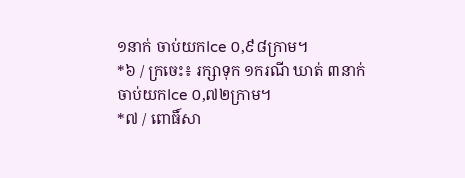១នាក់ ចាប់យកIce ០,៩៨ក្រាម។
*៦ / ក្រចេះ៖ រក្សាទុក ១ករណី ឃាត់ ៣នាក់ ចាប់យកIce ០,៧២ក្រាម។
*៧ / ពោធិ៍សា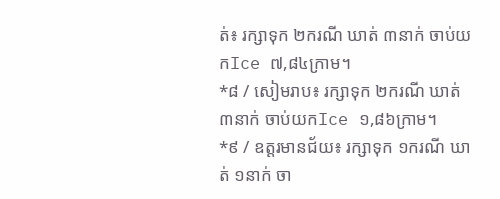ត់៖ រក្សាទុក ២ករណី ឃាត់ ៣នាក់ ចាប់យកIce ៧,៨៤ក្រាម។
*៨ / សៀមរាប៖ រក្សាទុក ២ករណី ឃាត់ ៣នាក់ ចាប់យកIce ១,៨៦ក្រាម។
*៩ / ឧត្តរមានជ័យ៖ រក្សាទុក ១ករណី ឃាត់ ១នាក់ ចា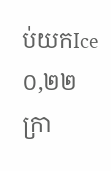ប់យកIce ០,២២ក្រា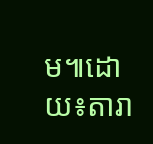ម៕ដោយ៖តារា